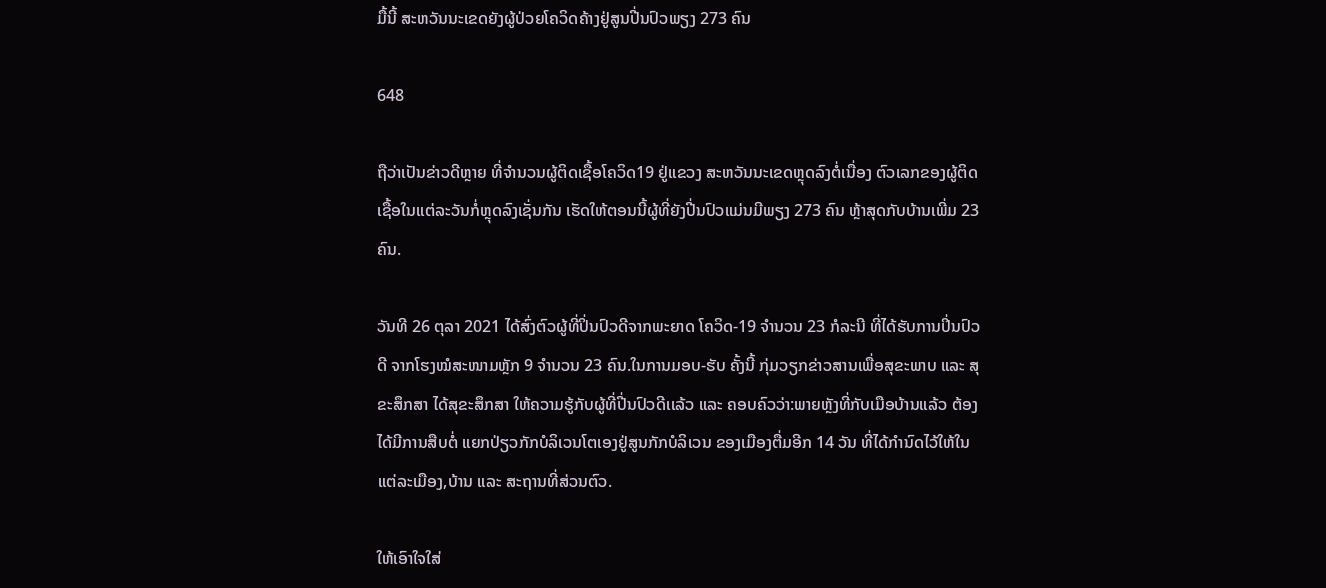ມື້ນີ້ ສະຫວັນນະເຂດຍັງຜູ້ປ່ວຍໂຄວິດຄ້າງຢູ່ສູນປີ່ນປົວພຽງ 273 ຄົນ

648

ຖືວ່າເປັນຂ່າວດີຫຼາຍ ທີ່ຈຳນວນຜູ້ຕິດເຊື້ອໂຄວິດ19 ຢູ່ແຂວງ ສະຫວັນນະເຂດຫຼຸດລົງຕໍ່ເນື່ອງ ຕົວເລກຂອງຜູ້ຕິດເຊື້ອໃນແຕ່ລະວັນກໍ່ຫຼຸດລົງເຊັ່ນກັນ ເຮັດໃຫ້ຕອນນີ້ຜູ້ທີ່ຍັງປີ່ນປົວແມ່ນມີພຽງ 273 ຄົນ ຫຼ້າສຸດກັບບ້ານເພີ່ມ 23 ຄົນ.

ວັນທີ 26 ຕຸລາ 2021 ໄດ້ສົ່ງຕົວຜູ້ທີ່ປິ່ນປົວດີຈາກພະຍາດ ໂຄວິດ-19 ຈຳນວນ 23 ກໍລະນີ ທີ່ໄດ້ຮັບການປິ່ນປົວດີ ຈາກໂຮງໝໍສະໜາມຫຼັກ 9 ຈຳນວນ 23 ຄົນ.ໃນການມອບ-ຮັບ ຄັ້ງນີ້ ກຸ່ມວຽກຂ່າວສານເພື່ອສຸຂະພາບ ແລະ ສຸຂະສຶກສາ ໄດ້ສຸຂະສຶກສາ ໃຫ້ຄວາມຮູ້ກັບຜູ້ທີ່ປີ່ນປົວດີເເລ້ວ ແລະ ຄອບຄົວວ່າ:ພາຍຫຼັງທີ່ກັບເມືອບ້ານແລ້ວ ຕ້ອງໄດ້ມີການສືບຕໍ່ ແຍກປ່ຽວກັກບໍລິເວນໂຕເອງຢູ່ສູນກັກບໍລິເວນ ຂອງເມືອງຕື່ມອີກ 14 ວັນ ທີ່ໄດ້ກຳນົດໄວ້ໃຫ້ໃນແຕ່ລະເມືອງ,ບ້ານ ແລະ ສະຖານທີ່ສ່ວນຕົວ.

ໃຫ້ເອົາໃຈໃສ່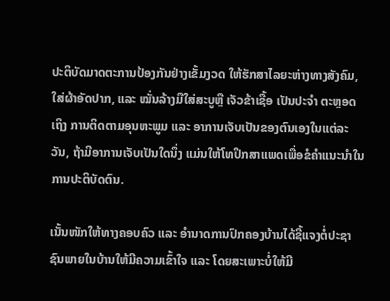ປະຕິບັດມາດຕະການປ້ອງກັນຢ່າງເຂັ້ມງວດ ໃຫ້ຮັກສາໄລຍະຫ່າງທາງສັງຄົມ, ໃສ່ຜ້າອັດປາກ, ແລະ ໝັ່ນລ້າງມືໃສ່ສະບູຫຼື ເຈັວຂ້າເຊື້ອ ເປັນປະຈໍາ ຕະຫຼອດເຖິງ ການຕິດຕາມອຸນຫະພູມ ແລະ ອາການເຈັບເປັນຂອງຕົນເອງໃນແຕ່ລະວັນ, ຖ້າມີອາການເຈັບເປັນໃດນຶ່ງ ແມ່ນໃຫ້ໂທປຶກສາແພດເພື່ອຂໍຄໍາແນະນໍາໃນການປະຕິບັດຕົນ.

ເນັ້ນໜັກໃຫ້ທາງຄອບຄົວ ແລະ ອໍານາດການປົກຄອງບ້ານໄດ້ຊີ້ແຈງຕໍ່ປະຊາຊົນພາຍໃນບ້ານໃຫ້ມີຄວາມເຂົ້າໃຈ ແລະ ໂດຍສະເພາະບໍ່ໃຫ້ມີ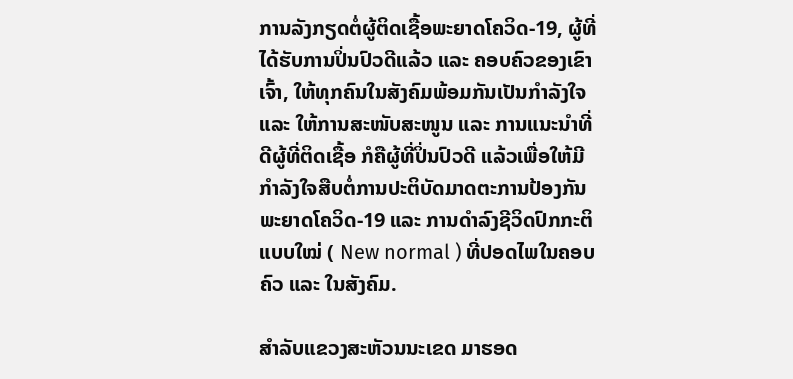ການລັງກຽດຕໍ່ຜູ້ຕິດເຊື້ອພະຍາດໂຄວິດ-19, ຜູ້ທີ່ໄດ້ຮັບການປິ່ນປົວດີແລ້ວ ແລະ ຄອບຄົວຂອງເຂົາເຈົ້າ, ໃຫ້ທຸກຄົນໃນສັງຄົມພ້ອມກັນເປັນກຳລັງໃຈ ແລະ ໃຫ້ການສະໜັບສະໜູນ ແລະ ການແນະນຳທີ່ດີຜູ້ທີ່ຕິດເຊື້ອ ກໍຄືຜູ້ທີ່ປິ່ນປົວດີ ແລ້ວເພື່ອໃຫ້ມີກຳລັງໃຈສືບຕໍ່ການປະຕິບັດມາດຕະການປ້ອງກັນພະຍາດໂຄວິດ-19 ແລະ ການດໍາລົງຊີວິດປົກກະຕິແບບໃໝ່ ( New normal ) ທີ່ປອດໄພໃນຄອບຄົວ ແລະ ໃນສັງຄົມ.

ສຳລັບແຂວງສະຫັວນນະເຂດ ມາຮອດ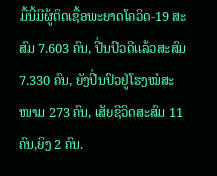ມື້ນີ້ມີຜູ້ຕິດເຊື້ອພະຍາດໂຄວິດ-19 ສະສົມ 7.603 ຄົນ, ປີ່ນປົວດີເເລ້ວສະສົມ 7.330 ຄົນ, ຍັງປີ່ນປົວຢູ່ໂຮງໝໍສະໜາມ 273 ຄົນ, ເສັຍຊີວິດສະສົມ 11 ຄົນ,ຍິງ 2 ຄົນ.